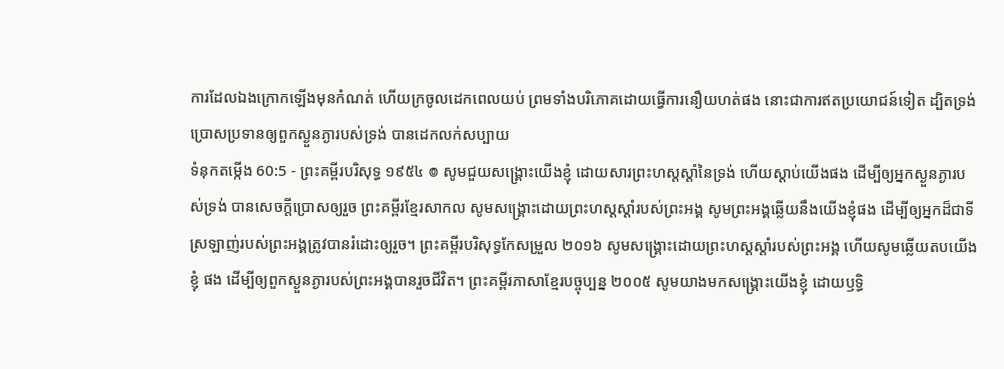ការដែលឯងក្រោកឡើងមុនកំណត់ ហើយក្រចូលដេកពេលយប់ ព្រមទាំងបរិភោគដោយធ្វើការនឿយហត់ផង នោះជាការឥតប្រយោជន៍ទៀត ដ្បិតទ្រង់ប្រោសប្រទានឲ្យពួកស្ងួនភ្ងារបស់ទ្រង់ បានដេកលក់សប្បាយ
ទំនុកតម្កើង 60:5 - ព្រះគម្ពីរបរិសុទ្ធ ១៩៥៤ ៙ សូមជួយសង្គ្រោះយើងខ្ញុំ ដោយសារព្រះហស្តស្តាំនៃទ្រង់ ហើយស្តាប់យើងផង ដើម្បីឲ្យអ្នកស្ងួនភ្ងារបស់ទ្រង់ បានសេចក្ដីប្រោសឲ្យរួច ព្រះគម្ពីរខ្មែរសាកល សូមសង្គ្រោះដោយព្រះហស្តស្ដាំរបស់ព្រះអង្គ សូមព្រះអង្គឆ្លើយនឹងយើងខ្ញុំផង ដើម្បីឲ្យអ្នកដ៏ជាទីស្រឡាញ់របស់ព្រះអង្គត្រូវបានរំដោះឲ្យរួច។ ព្រះគម្ពីរបរិសុទ្ធកែសម្រួល ២០១៦ សូមសង្គ្រោះដោយព្រះហស្តស្តាំរបស់ព្រះអង្គ ហើយសូមឆ្លើយតបយើងខ្ញុំ ផង ដើម្បីឲ្យពួកស្ងួនភ្ងារបស់ព្រះអង្គបានរួចជីវិត។ ព្រះគម្ពីរភាសាខ្មែរបច្ចុប្បន្ន ២០០៥ សូមយាងមកសង្គ្រោះយើងខ្ញុំ ដោយឫទ្ធិ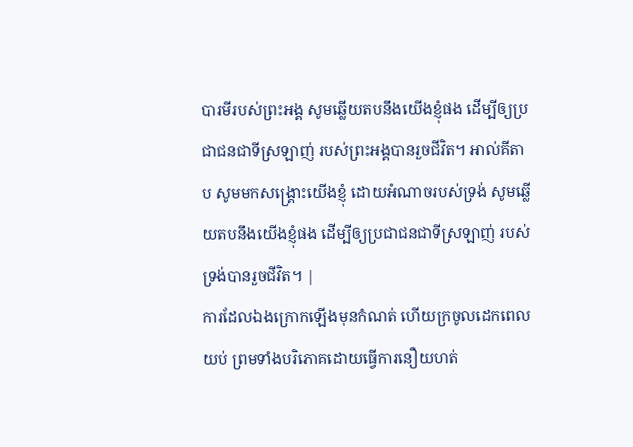បារមីរបស់ព្រះអង្គ សូមឆ្លើយតបនឹងយើងខ្ញុំផង ដើម្បីឲ្យប្រជាជនជាទីស្រឡាញ់ របស់ព្រះអង្គបានរួចជីវិត។ អាល់គីតាប សូមមកសង្គ្រោះយើងខ្ញុំ ដោយអំណាចរបស់ទ្រង់ សូមឆ្លើយតបនឹងយើងខ្ញុំផង ដើម្បីឲ្យប្រជាជនជាទីស្រឡាញ់ របស់ទ្រង់បានរួចជីវិត។ |
ការដែលឯងក្រោកឡើងមុនកំណត់ ហើយក្រចូលដេកពេលយប់ ព្រមទាំងបរិភោគដោយធ្វើការនឿយហត់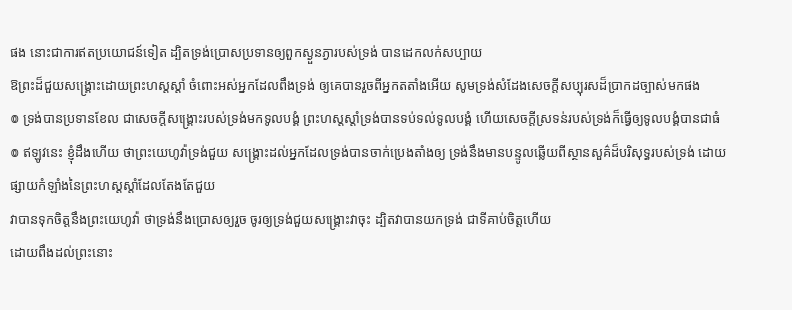ផង នោះជាការឥតប្រយោជន៍ទៀត ដ្បិតទ្រង់ប្រោសប្រទានឲ្យពួកស្ងួនភ្ងារបស់ទ្រង់ បានដេកលក់សប្បាយ
ឱព្រះដ៏ជួយសង្គ្រោះដោយព្រះហស្តស្តាំ ចំពោះអស់អ្នកដែលពឹងទ្រង់ ឲ្យគេបានរួចពីអ្នកតតាំងអើយ សូមទ្រង់សំដែងសេចក្ដីសប្បុរសដ៏ប្រាកដច្បាស់មកផង
៙ ទ្រង់បានប្រទានខែល ជាសេចក្ដីសង្គ្រោះរបស់ទ្រង់មកទូលបង្គំ ព្រះហស្តស្តាំទ្រង់បានទប់ទល់ទូលបង្គំ ហើយសេចក្ដីស្រទន់របស់ទ្រង់ក៏ធ្វើឲ្យទូលបង្គំបានជាធំ
៙ ឥឡូវនេះ ខ្ញុំដឹងហើយ ថាព្រះយេហូវ៉ាទ្រង់ជួយ សង្គ្រោះដល់អ្នកដែលទ្រង់បានចាក់ប្រេងតាំងឲ្យ ទ្រង់នឹងមានបន្ទូលឆ្លើយពីស្ថានសួគ៌ដ៏បរិសុទ្ធរបស់ទ្រង់ ដោយផ្សាយកំឡាំងនៃព្រះហស្តស្តាំដែលតែងតែជួយ
វាបានទុកចិត្តនឹងព្រះយេហូវ៉ា ថាទ្រង់នឹងប្រោសឲ្យរួច ចូរឲ្យទ្រង់ជួយសង្គ្រោះវាចុះ ដ្បិតវាបានយកទ្រង់ ជាទីគាប់ចិត្តហើយ
ដោយពឹងដល់ព្រះនោះ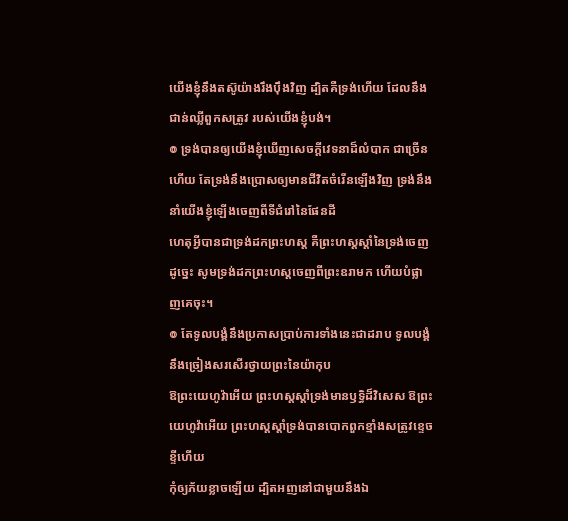យើងខ្ញុំនឹងតស៊ូយ៉ាងរឹងប៉ឹងវិញ ដ្បិតគឺទ្រង់ហើយ ដែលនឹងជាន់ឈ្លីពួកសត្រូវ របស់យើងខ្ញុំបង់។
៙ ទ្រង់បានឲ្យយើងខ្ញុំឃើញសេចក្ដីវេទនាដ៏លំបាក ជាច្រើនហើយ តែទ្រង់នឹងប្រោសឲ្យមានជីវិតចំរើនឡើងវិញ ទ្រង់នឹងនាំយើងខ្ញុំឡើងចេញពីទីជំរៅនៃផែនដី
ហេតុអ្វីបានជាទ្រង់ដកព្រះហស្ត គឺព្រះហស្តស្តាំនៃទ្រង់ចេញដូច្នេះ សូមទ្រង់ដកព្រះហស្តចេញពីព្រះឧរាមក ហើយបំផ្លាញគេចុះ។
៙ តែទូលបង្គំនឹងប្រកាសប្រាប់ការទាំងនេះជាដរាប ទូលបង្គំនឹងច្រៀងសរសើរថ្វាយព្រះនៃយ៉ាកុប
ឱព្រះយេហូវ៉ាអើយ ព្រះហស្តស្តាំទ្រង់មានឫទ្ធិដ៏វិសេស ឱព្រះយេហូវ៉ាអើយ ព្រះហស្តស្តាំទ្រង់បានបោកពួកខ្មាំងសត្រូវខ្ទេចខ្ទីហើយ
កុំឲ្យភ័យខ្លាចឡើយ ដ្បិតអញនៅជាមួយនឹងឯ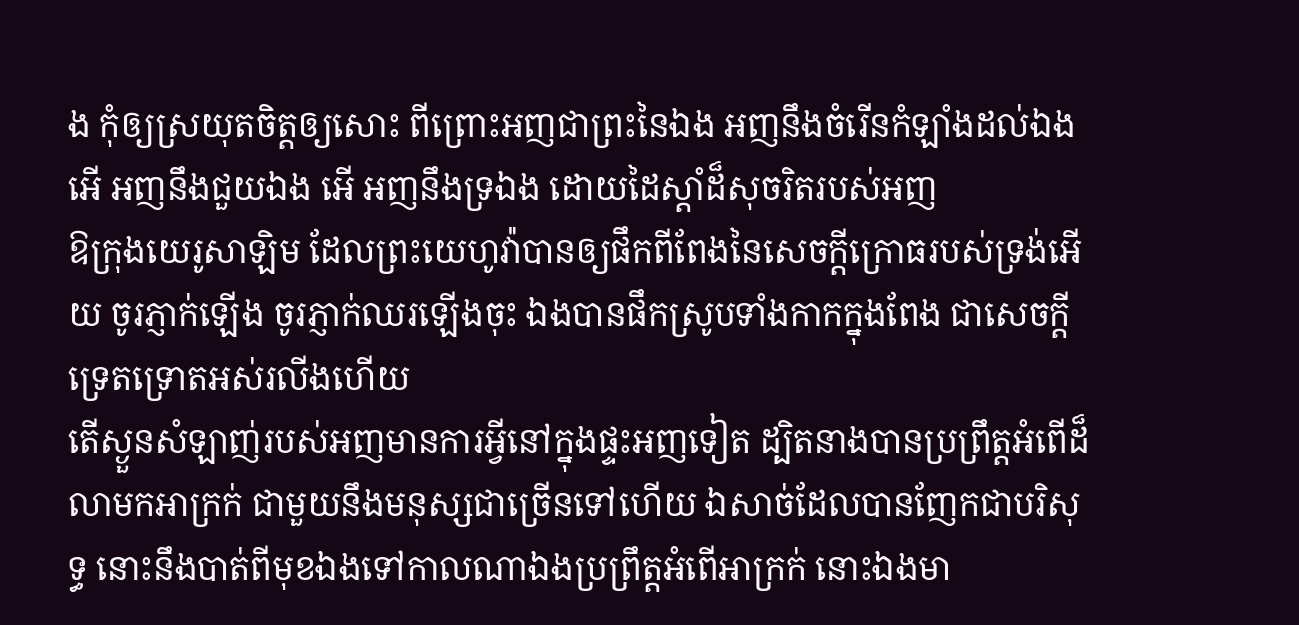ង កុំឲ្យស្រយុតចិត្តឲ្យសោះ ពីព្រោះអញជាព្រះនៃឯង អញនឹងចំរើនកំឡាំងដល់ឯង អើ អញនឹងជួយឯង អើ អញនឹងទ្រឯង ដោយដៃស្តាំដ៏សុចរិតរបស់អញ
ឱក្រុងយេរូសាឡិម ដែលព្រះយេហូវ៉ាបានឲ្យផឹកពីពែងនៃសេចក្ដីក្រោធរបស់ទ្រង់អើយ ចូរភ្ញាក់ឡើង ចូរភ្ញាក់ឈរឡើងចុះ ឯងបានផឹកស្រូបទាំងកាកក្នុងពែង ជាសេចក្ដីទ្រេតទ្រោតអស់រលីងហើយ
តើស្ងួនសំឡាញ់របស់អញមានការអ្វីនៅក្នុងផ្ទះអញទៀត ដ្បិតនាងបានប្រព្រឹត្តអំពើដ៏លាមកអាក្រក់ ជាមួយនឹងមនុស្សជាច្រើនទៅហើយ ឯសាច់ដែលបានញែកជាបរិសុទ្ធ នោះនឹងបាត់ពីមុខឯងទៅកាលណាឯងប្រព្រឹត្តអំពើអាក្រក់ នោះឯងមា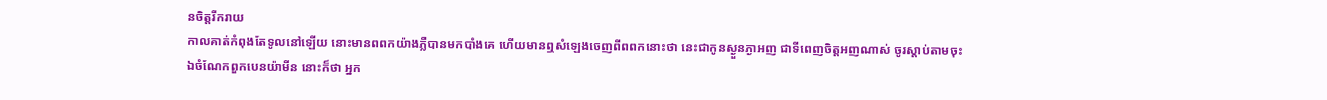នចិត្តរីករាយ
កាលគាត់កំពុងតែទូលនៅឡើយ នោះមានពពកយ៉ាងភ្លឺបានមកបាំងគេ ហើយមានឮសំឡេងចេញពីពពកនោះថា នេះជាកូនស្ងួនភ្ងាអញ ជាទីពេញចិត្តអញណាស់ ចូរស្តាប់តាមចុះ
ឯចំណែកពួកបេនយ៉ាមីន នោះក៏ថា អ្នក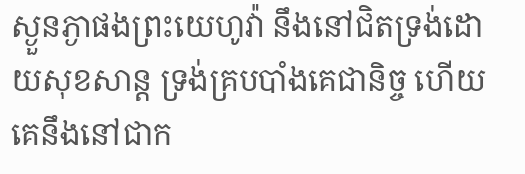ស្ងួនភ្ងាផងព្រះយេហូវ៉ា នឹងនៅជិតទ្រង់ដោយសុខសាន្ត ទ្រង់គ្របបាំងគេជានិច្ច ហើយគេនឹងនៅជាក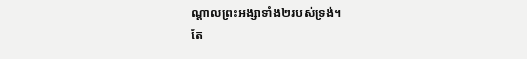ណ្តាលព្រះអង្សាទាំង២របស់ទ្រង់។
តែ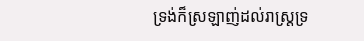ទ្រង់ក៏ស្រឡាញ់ដល់រាស្ត្រទ្រ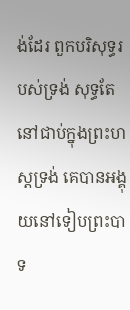ង់ដែរ ពួកបរិសុទ្ធរបស់ទ្រង់ សុទ្ធតែនៅជាប់ក្នុងព្រះហស្តទ្រង់ គេបានអង្គុយនៅទៀបព្រះបាទ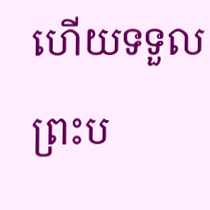ហើយទទួលព្រះប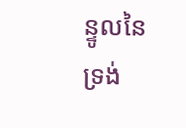ន្ទូលនៃទ្រង់